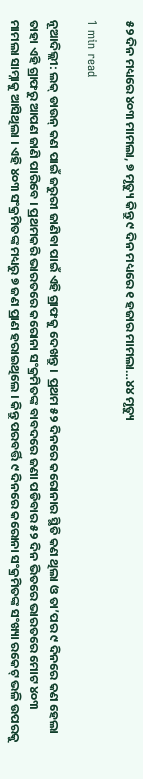୫୨ ଦିନ ମଧ୍ୟରେ ୪୦୩ ମାମଲା, ୭ ମୃତ୍ୟୁ କିନ୍ତୁ ୯ ଦିନ ମଧ୍ୟରେ ୧ ହଜାର ମାମଲା…୪୪ ମୃତ୍ୟୁ

1 min read

ନୂଆଦିଲ୍ଲୀ: ଲକ୍ ଡାଉନ୍ କଣ ପାଇଁ ଜରୁରୀ ଜାଣିବା ପାଇଁ ଏହି ଗ୍ରାଫକୁ ଦେଖନ୍ତୁ ।  ପ୍ରଥମ ୫୨ ଦିନରେ କରୋନାର ସ୍ଥିତି କଣ ଥିଲା ଓ ତା’ପର ୯ ଦିନରେ କଣ ହେଲା ତାହା ଏହି ଗ୍ରାଫରୁ ଆପଣ ଜାଣି ପାରିବେ । ପ୍ରଥମକରି ଭାରତରେ କରୋନା ସଂକ୍ରମିତଙ୍କ ବାବଦରେ ଜଣା ପଡିବାର ୫୨ ଦିନ ଭିତରେ ଭାରତରେ ମୋଟ ୪୦୩ ମାମଲା ସାମ୍ନାକୁ ଆସିଥିଲା । ଏହି ୪୦୩ ସଂକ୍ରମିତଙ୍କ ମଧ୍ୟରୁ ୭ ଜଣ ପ୍ରାଣ ହରାଇଥିଲେ । କିନ୍ତୁ ପରବର୍ତ୍ତି ୯ ଦିନରେ କରୋନା ସଂକ୍ରମିତଙ୍କ ସଂଖ୍ୟା ରକେଟ୍ ଭଳି ଉପରକୁ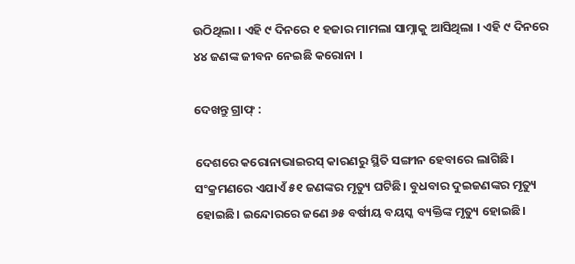ଉଠିଥିଲା । ଏହି ୯ ଦିନରେ ୧ ହଜାର ମାମଲା ସାମ୍ନାକୁ ଆସିଥିଲା । ଏହି ୯ ଦିନରେ ୪୪ ଜଣଙ୍କ ଜୀବନ ନେଇଛି କରୋନା ।

ଦେଖନ୍ତୁ ଗ୍ରାଫ୍ :

ଦେଶରେ କରୋନାଭାଇରସ୍ କାରଣରୁ ସ୍ଥିତି ସଙ୍ଗୀନ ହେବାରେ ଲାଗିଛି। ସଂକ୍ରମଣରେ ଏଯାଏଁ ୫୧ ଜଣଙ୍କର ମୃତ୍ୟୁ ଘଟିଛି। ବୁଧବାର ଦୁଇଜଣଙ୍କର ମୃତ୍ୟୁ ହୋଇଛି। ଇନ୍ଦୋରରେ ଜଣେ ୬୫ ବର୍ଷୀୟ ବୟସ୍କ ବ୍ୟକ୍ତିଙ୍କ ମୃତ୍ୟୁ ହୋଇଛି।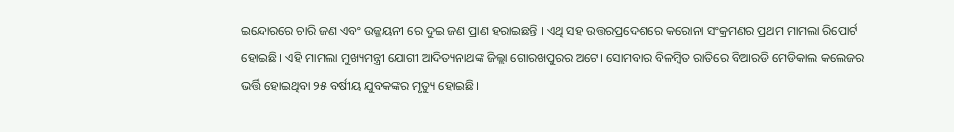ଇନ୍ଦୋରରେ ଚାରି ଜଣ ଏବଂ ଉଜ୍ଜୟନୀ ରେ ଦୁଇ ଜଣ ପ୍ରାଣ ହରାଇଛନ୍ତି । ଏଥି ସହ ଉତ୍ତରପ୍ରଦେଶରେ କରୋନା ସଂକ୍ରମଣର ପ୍ରଥମ ମାମଲା ରିପୋର୍ଟ ହୋଇଛି। ଏହି ମାମଲା ମୁଖ୍ୟମନ୍ତ୍ରୀ ଯୋଗୀ ଆଦିତ୍ୟନାଥଙ୍କ ଜିଲ୍ଲା ଗୋରଖପୁରର ଅଟେ। ସୋମବାର ବିଳମ୍ବିତ ରାତିରେ ବିଆରଡି ମେଡିକାଲ କଲେଜର ଭର୍ତ୍ତି ହୋଇଥିବା ୨୫ ବର୍ଷୀୟ ଯୁବକଙ୍କର ମୃତ୍ୟୁ ହୋଇଛି।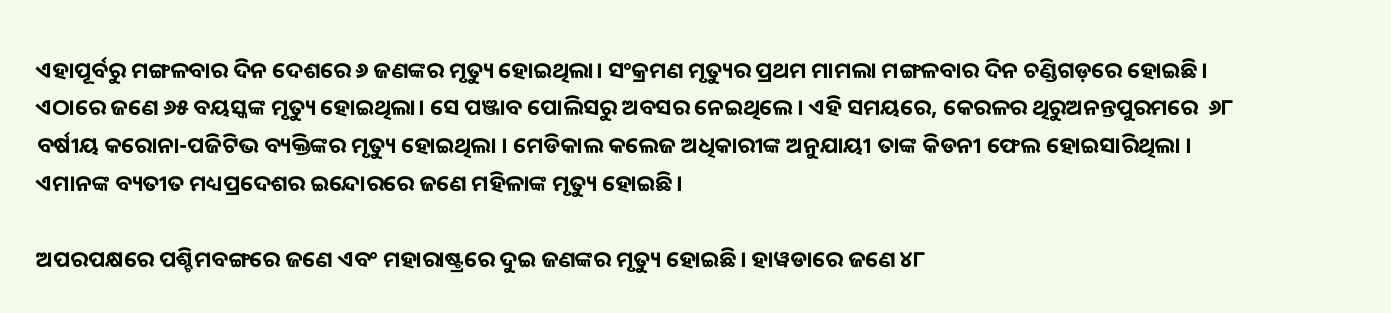ଏହାପୂର୍ବରୁ ମଙ୍ଗଳବାର ଦିନ ଦେଶରେ ୬ ଜଣଙ୍କର ମୃତ୍ୟୁ ହୋଇଥିଲା। ସଂକ୍ରମଣ ମୃତ୍ୟୁର ପ୍ରଥମ ମାମଲା ମଙ୍ଗଳବାର ଦିନ ଚଣ୍ଡିଗଡ଼ରେ ହୋଇଛି। ଏଠାରେ ଜଣେ ୬୫ ବୟସ୍କଙ୍କ ମୃତ୍ୟୁ ହୋଇଥିଲା। ସେ ପଞ୍ଜାବ ପୋଲିସରୁ ଅବସର ନେଇଥିଲେ। ଏହି ସମୟରେ, କେରଳର ଥିରୁଅନନ୍ତପୁରମରେ  ୬୮ ବର୍ଷୀୟ କରୋନା-ପଜିଟିଭ ବ୍ୟକ୍ତିଙ୍କର ମୃତ୍ୟୁ ହୋଇଥିଲା । ମେଡିକାଲ କଲେଜ ଅଧିକାରୀଙ୍କ ଅନୁଯାୟୀ ତାଙ୍କ କିଡନୀ ଫେଲ ହୋଇସାରିଥିଲା । ଏମାନଙ୍କ ବ୍ୟତୀତ ମଧ୍ୟପ୍ରଦେଶର ଇନ୍ଦୋରରେ ଜଣେ ମହିଳାଙ୍କ ମୃତ୍ୟୁ ହୋଇଛି।

ଅପରପକ୍ଷରେ ପଶ୍ଚିମବଙ୍ଗରେ ଜଣେ ଏବଂ ମହାରାଷ୍ଟ୍ରରେ ଦୁଇ ଜଣଙ୍କର ମୃତ୍ୟୁ ହୋଇଛି। ହାୱଡାରେ ଜଣେ ୪୮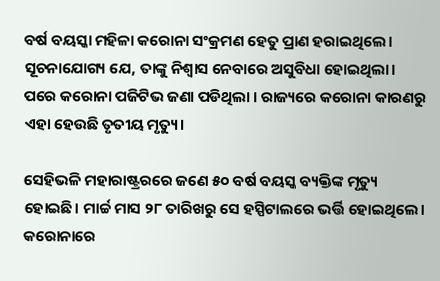ବର୍ଷ ବୟସ୍କା ମହିଳା କରୋନା ସଂକ୍ରମଣ ହେତୁ ପ୍ରାଣ ହରାଇଥିଲେ। ସୂଚନାଯୋଗ୍ୟ ଯେ, ତାଙ୍କୁ ନିଶ୍ୱାସ ନେବାରେ ଅସୁବିଧା ହୋଇଥିଲା। ପରେ କରୋନା ପଜିଟିଭ ଜଣା ପଡିଥିଲା । ରାଜ୍ୟରେ କରୋନା କାରଣରୁ ଏହା ହେଉଛି ତୃତୀୟ ମୃତ୍ୟୁ।

ସେହିଭଳି ମହାରାଷ୍ଟ୍ରରରେ ଜଣେ ୫୦ ବର୍ଷ ବୟସ୍କ ବ୍ୟକ୍ତିଙ୍କ ମୃତ୍ୟୁ ହୋଇଛି। ମାର୍ଚ୍ଚ ମାସ ୨୮ ତାରିଖରୁ ସେ ହସ୍ପିଟାଲରେ ଭର୍ତ୍ତି ହୋଇଥିଲେ। କରୋନାରେ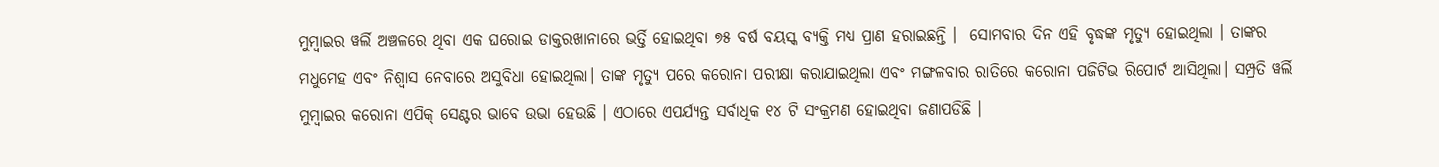ମୁମ୍ବାଇର ୱର୍ଲି ଅଞ୍ଚଳରେ ଥିବା ଏକ ଘରୋଇ ଡାକ୍ତରଖାନାରେ ଭର୍ତ୍ତି ହୋଇଥିବା ୭୫ ବର୍ଷ ବୟସ୍କ ବ୍ୟକ୍ତି ମଧ୍ୟ ପ୍ରାଣ ହରାଇଛନ୍ତି ।  ସୋମବାର ଦିନ ଏହି ବୃଦ୍ଧଙ୍କ ମୃତ୍ୟୁ ହୋଇଥିଲା । ତାଙ୍କର ମଧୁମେହ ଏବଂ ନିଶ୍ୱାସ ନେବାରେ ଅସୁବିଧା ହୋଇଥିଲା। ତାଙ୍କ ମୃତ୍ୟୁ ପରେ କରୋନା ପରୀକ୍ଷା କରାଯାଇଥିଲା ଏବଂ ମଙ୍ଗଳବାର ରାତିରେ କରୋନା ପଜିଟିଭ ରିପୋର୍ଟ ଆସିଥିଲା। ସମ୍ପ୍ରତି ୱର୍ଲି  ମୁମ୍ବାଇର କରୋନା ଏପିକ୍ ସେଣ୍ଟର ଭାବେ ଉଭା ହେଉଛି । ଏଠାରେ ଏପର୍ଯ୍ୟନ୍ତ ସର୍ବାଧିକ ୧୪ ଟି ସଂକ୍ରମଣ ହୋଇଥିବା ଜଣାପଡିଛି ।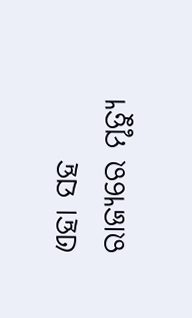ଏହା ସହ ରାଜ୍ୟରେ ମୃତ୍ୟୁ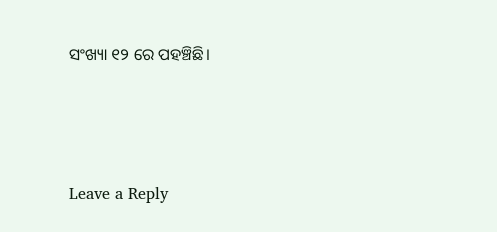ସଂଖ୍ୟା ୧୨ ରେ ପହଞ୍ଚିଛି।





Leave a Reply